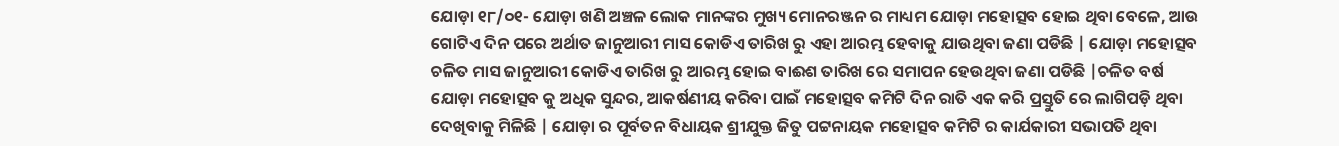ଯୋଡ଼ା ୧୮/୦୧- ଯୋଡ଼ା ଖଣି ଅଞ୍ଚଳ ଲୋକ ମାନଙ୍କର ମୁଖ୍ୟ ମୋନରଞ୍ଜନ ର ମାଧ୍ୟମ ଯୋଡ଼ା ମହୋତ୍ସବ ହୋଇ ଥିବା ବେଳେ, ଆଉ ଗୋଟିଏ ଦିନ ପରେ ଅର୍ଥାତ ଜାନୁଆରୀ ମାସ କୋଡିଏ ତାରିଖ ରୁ ଏହା ଆରମ୍ଭ ହେବାକୁ ଯାଉଥିବା ଜଣା ପଡିଛି | ଯୋଡ଼ା ମହୋତ୍ସବ ଚଳିତ ମାସ ଜାନୁଆରୀ କୋଡିଏ ତାରିଖ ରୁ ଆରମ୍ଭ ହୋଇ ବାଈଶ ତାରିଖ ରେ ସମାପନ ହେଉଥିବା ଜଣା ପଡିଛି |ଚଳିତ ବର୍ଷ ଯୋଡ଼ା ମହୋତ୍ସବ କୁ ଅଧିକ ସୁନ୍ଦର, ଆକର୍ଷଣୀୟ କରିବା ପାଇଁ ମହୋତ୍ସବ କମିଟି ଦିନ ରାତି ଏକ କରି ପ୍ରସ୍ତୁତି ରେ ଲାଗିପଡ଼ି ଥିବା ଦେଖିବାକୁ ମିଳିଛି | ଯୋଡ଼ା ର ପୂର୍ବତନ ବିଧାୟକ ଶ୍ରୀଯୁକ୍ତ ଜିତୁ ପଟ୍ଟନାୟକ ମହୋତ୍ସବ କମିଟି ର କାର୍ଯକାରୀ ସଭାପତି ଥିବା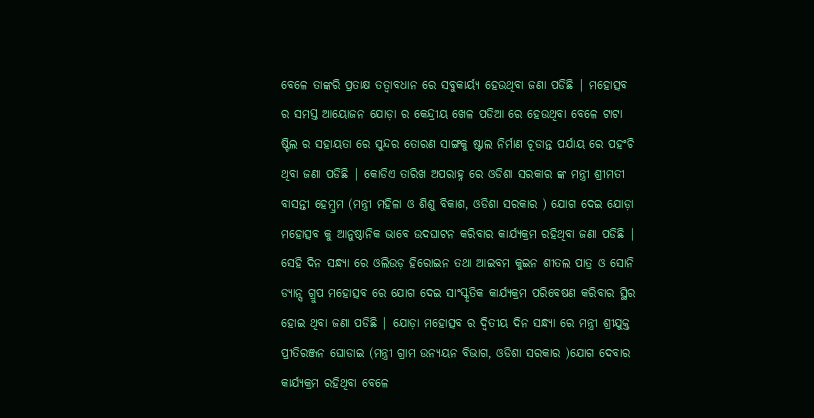ବେଳେ ତାଙ୍କରି ପ୍ରତାକ୍ଷ ତତ୍ଵାବଧାନ ରେ ସବୁକାର୍ୟ୍ଯ ହେଉଥିବା ଜଣା ପଡିଛି | ମହୋତ୍ସବ ର ସମସ୍ତ ଆୟୋଜନ ଯୋଡ଼ା ର କେନ୍ଦ୍ରୀୟ ଖେଳ ପଡିଆ ରେ ହେଉଥିବା ବେଳେ ଟାଟା ଷ୍ଟିଲ ର ସହାୟତା ରେ ସୁନ୍ଦର ତୋରଣ ସାଙ୍ଗକୁ ଷ୍ଟାଲ ନିର୍ମାଣ ଚୂଡାନ୍ତ ପର୍ଯାୟ ରେ ପହଂଚି ଥିବା ଜଣା ପଡିଛି | କୋଡିଏ ତାରିଖ ଅପରାହ୍ନ ରେ ଓଡିଶା ସରକାର ଙ୍କ ମନ୍ତ୍ରୀ ଶ୍ରୀମତୀ ବାସନ୍ତୀ ହେମ୍ବ୍ରମ (ମନ୍ତ୍ରୀ ମହିଳା ଓ ଶିଶୁ ବିକାଶ, ଓଡିଶା ସରକାର ) ଯୋଗ ଦେଇ ଯୋଡ଼ା ମହୋତ୍ସବ କୁ ଆନୁଷ୍ଠାନିକ ଭାବେ ଉଦଘାଟନ କରିବାର କାର୍ଯ୍ୟକ୍ରମ ରହିଥିବା ଜଣା ପଡିଛି | ସେହି ଦିନ ସନ୍ଧ୍ୟା ରେ ଓଲିଉଡ଼ ହିରୋଇନ ତଥା ଆଇବମ କୁଇନ ଶୀତଲ ପାତ୍ର ଓ ସୋନି ଡ୍ୟାନ୍ସ ଗ୍ରୁପ ମହୋତ୍ସବ ରେ ଯୋଗ ଦେଇ ସାଂସ୍କୃତିକ କାର୍ଯ୍ୟକ୍ରମ ପରିବେଷଣ କରିବାର ସ୍ଥିର ହୋଇ ଥିବା ଜଣା ପଡିଛି | ଯୋଡ଼ା ମହୋତ୍ସବ ର ଦ୍ୱିତୀୟ ଦିନ ସନ୍ଧ୍ୟା ରେ ମନ୍ତ୍ରୀ ଶ୍ରୀଯୁକ୍ତ ପ୍ରୀତିରଞ୍ଜନ ଘୋଡାଇ (ମନ୍ତ୍ରୀ ଗ୍ରାମ ଉନ୍ୟୟନ ବିଭାଗ, ଓଡିଶା ସରକାର )ଯୋଗ ଦେବାର କାର୍ଯ୍ୟକ୍ରମ ରହିଥିବା ବେଳେ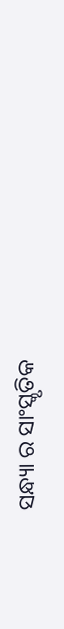ସନ୍ଧ୍ୟା ର ସାଂସ୍କୃତିକ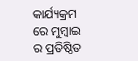କାର୍ଯ୍ୟକ୍ରମ ରେ ମୁମ୍ବାଇ ର ପ୍ରତିଷ୍ଠିତ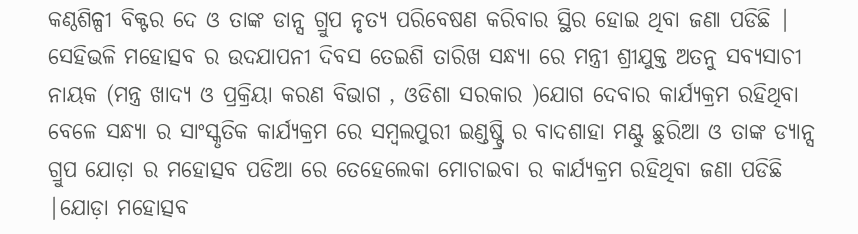କଣ୍ଠଶିଳ୍ପୀ ବିକ୍ଟର ଦେ ଓ ତାଙ୍କ ଡାନ୍ସ ଗ୍ରୁପ ନୃତ୍ୟ ପରିବେଷଣ କରିବାର ସ୍ଥିର ହୋଇ ଥିବା ଜଣା ପଡିଛି | ସେହିଭଳି ମହୋତ୍ସବ ର ଉଦଯାପନୀ ଦିବସ ତେଇଶି ତାରିଖ ସନ୍ଧ୍ୟା ରେ ମନ୍ତ୍ରୀ ଶ୍ରୀଯୁକ୍ତ ଅତନୁ ସବ୍ୟସାଚୀ ନାୟକ (ମନ୍ତ୍ର ଖାଦ୍ୟ ଓ ପ୍ରକ୍ରିୟା କରଣ ବିଭାଗ , ଓଡିଶା ସରକାର )ଯୋଗ ଦେବାର କାର୍ଯ୍ୟକ୍ରମ ରହିଥିବା ବେଳେ ସନ୍ଧ୍ୟା ର ସାଂସ୍କୃତିକ କାର୍ଯ୍ୟକ୍ରମ ରେ ସମ୍ବଲପୁରୀ ଇଣ୍ଡଷ୍ଟ୍ରି ର ବାଦଶାହା ମଣ୍ଟୁ ଛୁରିଆ ଓ ତାଙ୍କ ଡ୍ୟାନ୍ସ ଗ୍ରୁପ ଯୋଡ଼ା ର ମହୋତ୍ସବ ପଡିଆ ରେ ତେହେଲେକା ମୋଚାଇବା ର କାର୍ଯ୍ୟକ୍ରମ ରହିଥିବା ଜଣା ପଡିଛି |ଯୋଡ଼ା ମହୋତ୍ସବ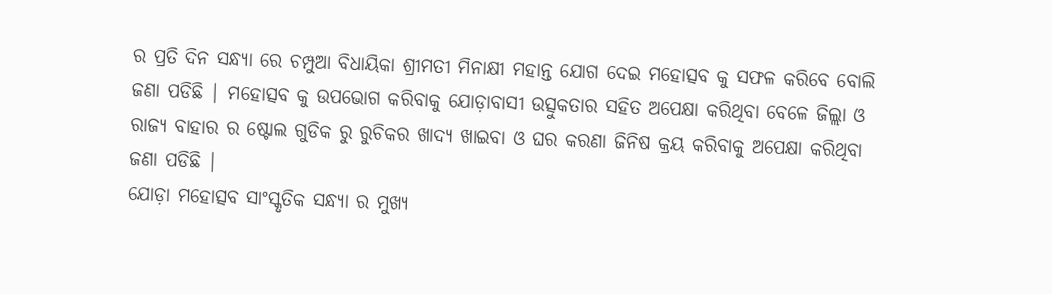ର ପ୍ରତି ଦିନ ସନ୍ଧ୍ୟା ରେ ଚମ୍ପୁଆ ବିଧାୟିକା ଶ୍ରୀମତୀ ମିନାକ୍ଷୀ ମହାନ୍ତ ଯୋଗ ଦେଇ ମହୋତ୍ସବ କୁ ସଫଳ କରିବେ ବୋଲି ଜଣା ପଡିଛି | ମହୋତ୍ସବ କୁ ଉପଭୋଗ କରିବାକୁ ଯୋଡ଼ାବାସୀ ଉତ୍ସୁକତାର ସହିତ ଅପେକ୍ଷା କରିଥିବା ବେଳେ ଜିଲ୍ଲା ଓ ରାଜ୍ୟ ବାହାର ର ଷ୍ଟୋଲ ଗୁଡିକ ରୁ ରୁଚିକର ଖାଦ୍ୟ ଖାଇବା ଓ ଘର କରଣା ଜିନିଷ କ୍ରୟ କରିବାକୁ ଅପେକ୍ଷା କରିଥିବା ଜଣା ପଡିଛି |
ଯୋଡ଼ା ମହୋତ୍ସବ ସାଂସ୍କୃତିକ ସନ୍ଧ୍ୟା ର ମୁଖ୍ୟ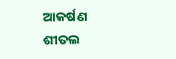ଆକର୍ଷଣ ଶୀତଲ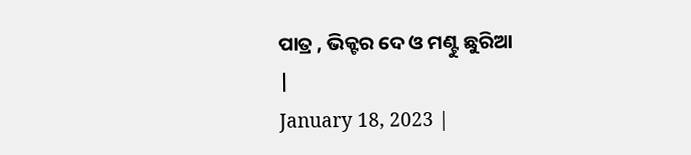ପାତ୍ର , ଭିକ୍ଟର ଦେ ଓ ମଣ୍ଟୁ ଛୁରିଆ
|
January 18, 2023 |